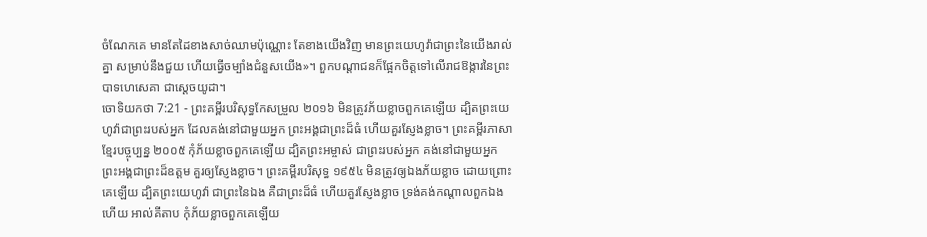ចំណែកគេ មានតែដៃខាងសាច់ឈាមប៉ុណ្ណោះ តែខាងយើងវិញ មានព្រះយេហូវ៉ាជាព្រះនៃយើងរាល់គ្នា សម្រាប់នឹងជួយ ហើយធ្វើចម្បាំងជំនួសយើង»។ ពួកបណ្ដាជនក៏ផ្អែកចិត្តទៅលើរាជឱង្ការនៃព្រះបាទហេសេគា ជាស្តេចយូដា។
ចោទិយកថា 7:21 - ព្រះគម្ពីរបរិសុទ្ធកែសម្រួល ២០១៦ មិនត្រូវភ័យខ្លាចពួកគេឡើយ ដ្បិតព្រះយេហូវ៉ាជាព្រះរបស់អ្នក ដែលគង់នៅជាមួយអ្នក ព្រះអង្គជាព្រះដ៏ធំ ហើយគួរស្ញែងខ្លាច។ ព្រះគម្ពីរភាសាខ្មែរបច្ចុប្បន្ន ២០០៥ កុំភ័យខ្លាចពួកគេឡើយ ដ្បិតព្រះអម្ចាស់ ជាព្រះរបស់អ្នក គង់នៅជាមួយអ្នក ព្រះអង្គជាព្រះដ៏ឧត្ដម គួរឲ្យស្ញែងខ្លាច។ ព្រះគម្ពីរបរិសុទ្ធ ១៩៥៤ មិនត្រូវឲ្យឯងភ័យខ្លាច ដោយព្រោះគេឡើយ ដ្បិតព្រះយេហូវ៉ា ជាព្រះនៃឯង គឺជាព្រះដ៏ធំ ហើយគួរស្ញែងខ្លាច ទ្រង់គង់កណ្តាលពួកឯងហើយ អាល់គីតាប កុំភ័យខ្លាចពួកគេឡើយ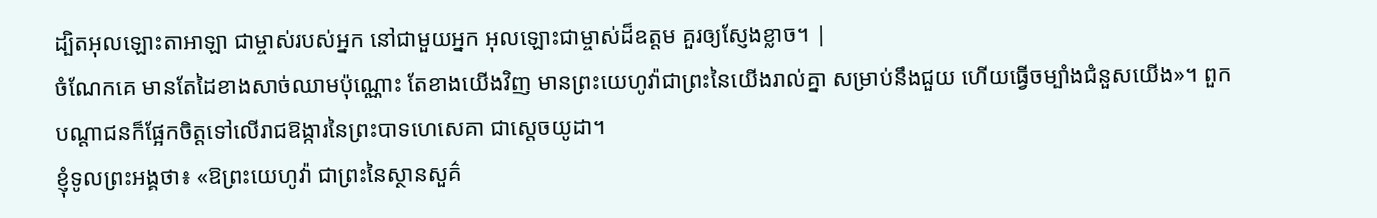ដ្បិតអុលឡោះតាអាឡា ជាម្ចាស់របស់អ្នក នៅជាមួយអ្នក អុលឡោះជាម្ចាស់ដ៏ឧត្តម គួរឲ្យស្ញែងខ្លាច។ |
ចំណែកគេ មានតែដៃខាងសាច់ឈាមប៉ុណ្ណោះ តែខាងយើងវិញ មានព្រះយេហូវ៉ាជាព្រះនៃយើងរាល់គ្នា សម្រាប់នឹងជួយ ហើយធ្វើចម្បាំងជំនួសយើង»។ ពួកបណ្ដាជនក៏ផ្អែកចិត្តទៅលើរាជឱង្ការនៃព្រះបាទហេសេគា ជាស្តេចយូដា។
ខ្ញុំទូលព្រះអង្គថា៖ «ឱព្រះយេហូវ៉ា ជាព្រះនៃស្ថានសួគ៌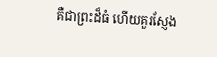គឺជាព្រះដ៏ធំ ហើយគួរស្ញែង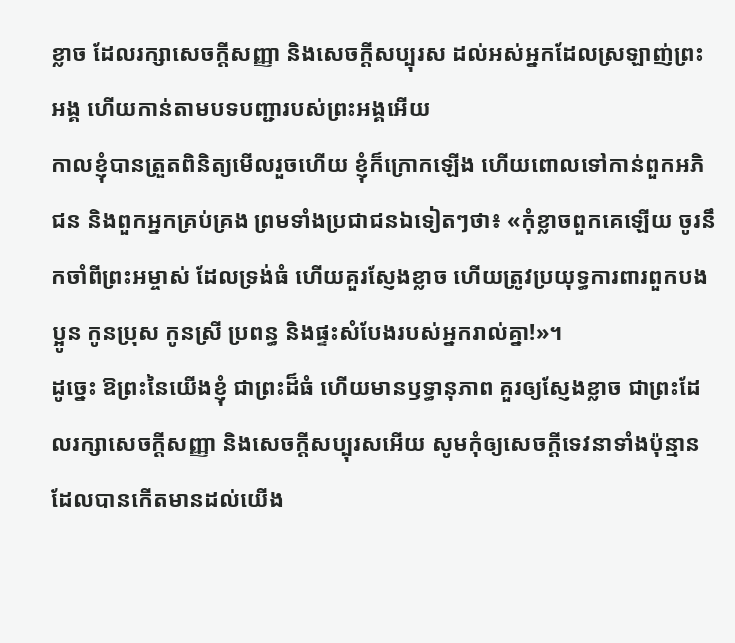ខ្លាច ដែលរក្សាសេចក្ដីសញ្ញា និងសេចក្ដីសប្បុរស ដល់អស់អ្នកដែលស្រឡាញ់ព្រះអង្គ ហើយកាន់តាមបទបញ្ជារបស់ព្រះអង្គអើយ
កាលខ្ញុំបានត្រួតពិនិត្យមើលរួចហើយ ខ្ញុំក៏ក្រោកឡើង ហើយពោលទៅកាន់ពួកអភិជន និងពួកអ្នកគ្រប់គ្រង ព្រមទាំងប្រជាជនឯទៀតៗថា៖ «កុំខ្លាចពួកគេឡើយ ចូរនឹកចាំពីព្រះអម្ចាស់ ដែលទ្រង់ធំ ហើយគួរស្ញែងខ្លាច ហើយត្រូវប្រយុទ្ធការពារពួកបងប្អូន កូនប្រុស កូនស្រី ប្រពន្ធ និងផ្ទះសំបែងរបស់អ្នករាល់គ្នា!»។
ដូច្នេះ ឱព្រះនៃយើងខ្ញុំ ជាព្រះដ៏ធំ ហើយមានឫទ្ធានុភាព គួរឲ្យស្ញែងខ្លាច ជាព្រះដែលរក្សាសេចក្ដីសញ្ញា និងសេចក្ដីសប្បុរសអើយ សូមកុំឲ្យសេចក្ដីទេវនាទាំងប៉ុន្មាន ដែលបានកើតមានដល់យើង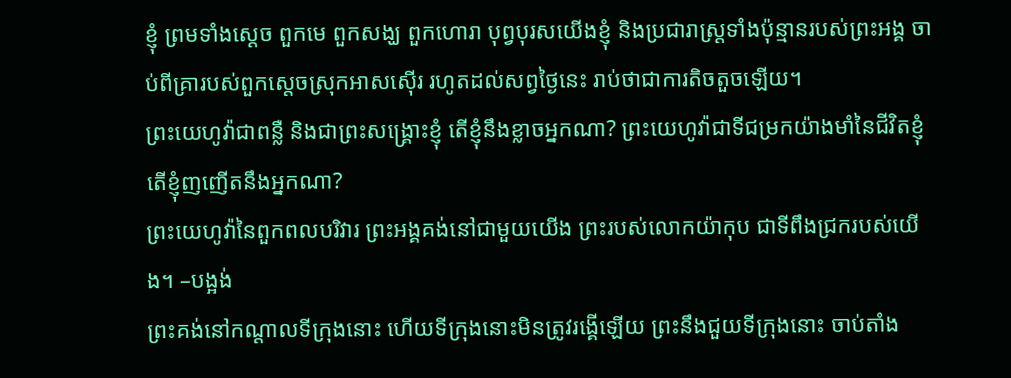ខ្ញុំ ព្រមទាំងស្តេច ពួកមេ ពួកសង្ឃ ពួកហោរា បុព្វបុរសយើងខ្ញុំ និងប្រជារាស្ត្រទាំងប៉ុន្មានរបស់ព្រះអង្គ ចាប់ពីគ្រារបស់ពួកស្តេចស្រុកអាសស៊ើរ រហូតដល់សព្វថ្ងៃនេះ រាប់ថាជាការតិចតួចឡើយ។
ព្រះយេហូវ៉ាជាពន្លឺ និងជាព្រះសង្គ្រោះខ្ញុំ តើខ្ញុំនឹងខ្លាចអ្នកណា? ព្រះយេហូវ៉ាជាទីជម្រកយ៉ាងមាំនៃជីវិតខ្ញុំ តើខ្ញុំញញើតនឹងអ្នកណា?
ព្រះយេហូវ៉ានៃពួកពលបរិវារ ព្រះអង្គគង់នៅជាមួយយើង ព្រះរបស់លោកយ៉ាកុប ជាទីពឹងជ្រករបស់យើង។ –បង្អង់
ព្រះគង់នៅកណ្ដាលទីក្រុងនោះ ហើយទីក្រុងនោះមិនត្រូវរង្គើឡើយ ព្រះនឹងជួយទីក្រុងនោះ ចាប់តាំង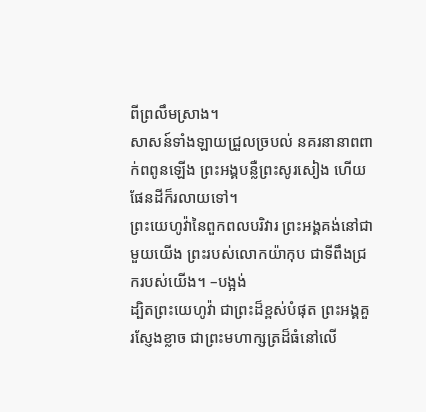ពីព្រលឹមស្រាង។
សាសន៍ទាំងឡាយជ្រួលច្របល់ នគរនានាពពាក់ពពូនឡើង ព្រះអង្គបន្លឺព្រះសូរសៀង ហើយផែនដីក៏រលាយទៅ។
ព្រះយេហូវ៉ានៃពួកពលបរិវារ ព្រះអង្គគង់នៅជាមួយយើង ព្រះរបស់លោកយ៉ាកុប ជាទីពឹងជ្រករបស់យើង។ –បង្អង់
ដ្បិតព្រះយេហូវ៉ា ជាព្រះដ៏ខ្ពស់បំផុត ព្រះអង្គគួរស្ញែងខ្លាច ជាព្រះមហាក្សត្រដ៏ធំនៅលើ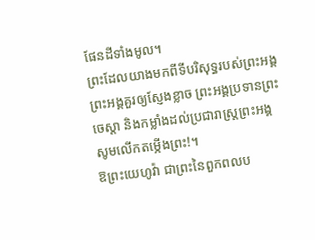ផែនដីទាំងមូល។
ព្រះដែលយាងមកពីទីបរិសុទ្ធរបស់ព្រះអង្គ ព្រះអង្គគួរឲ្យស្ញែងខ្លាច ព្រះអង្គប្រទានព្រះចេស្ដា និងកម្លាំងដល់ប្រជារាស្ត្រព្រះអង្គ សូមលើកតម្កើងព្រះ!។
ឱព្រះយេហូវ៉ា ជាព្រះនៃពួកពលប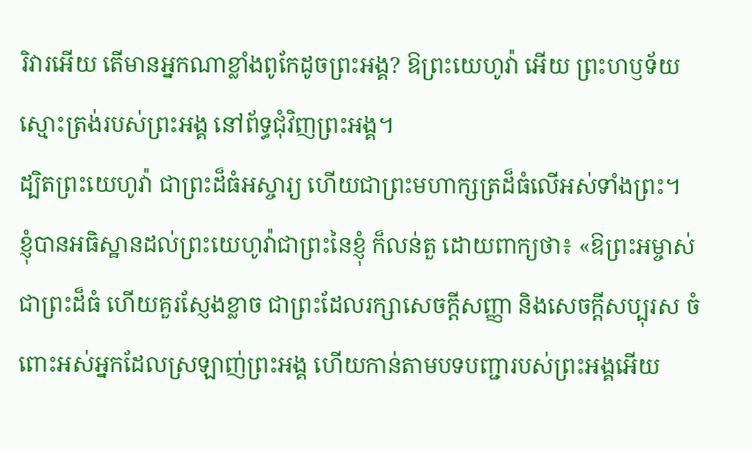រិវារអើយ តើមានអ្នកណាខ្លាំងពូកែដូចព្រះអង្គ? ឱព្រះយេហូវ៉ា អើយ ព្រះហឫទ័យស្មោះត្រង់របស់ព្រះអង្គ នៅព័ទ្ធជុំវិញព្រះអង្គ។
ដ្បិតព្រះយេហូវ៉ា ជាព្រះដ៏ធំអស្ចារ្យ ហើយជាព្រះមហាក្សត្រដ៏ធំលើអស់ទាំងព្រះ។
ខ្ញុំបានអធិស្ឋានដល់ព្រះយេហូវ៉ាជាព្រះនៃខ្ញុំ ក៏លន់តួ ដោយពាក្យថា៖ «ឱព្រះអម្ចាស់ ជាព្រះដ៏ធំ ហើយគួរស្ញែងខ្លាច ជាព្រះដែលរក្សាសេចក្ដីសញ្ញា និងសេចក្ដីសប្បុរស ចំពោះអស់អ្នកដែលស្រឡាញ់ព្រះអង្គ ហើយកាន់តាមបទបញ្ជារបស់ព្រះអង្គអើយ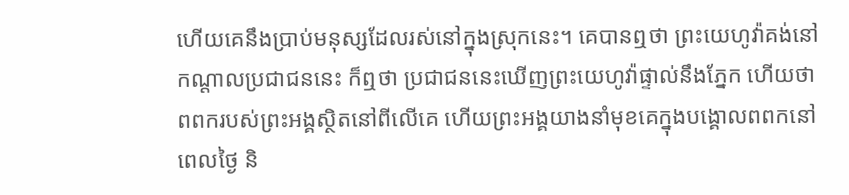ហើយគេនឹងប្រាប់មនុស្សដែលរស់នៅក្នុងស្រុកនេះ។ គេបានឮថា ព្រះយេហូវ៉ាគង់នៅកណ្ដាលប្រជាជននេះ ក៏ឮថា ប្រជាជននេះឃើញព្រះយេហូវ៉ាផ្ទាល់នឹងភ្នែក ហើយថា ពពករបស់ព្រះអង្គស្ថិតនៅពីលើគេ ហើយព្រះអង្គយាងនាំមុខគេក្នុងបង្គោលពពកនៅពេលថ្ងៃ និ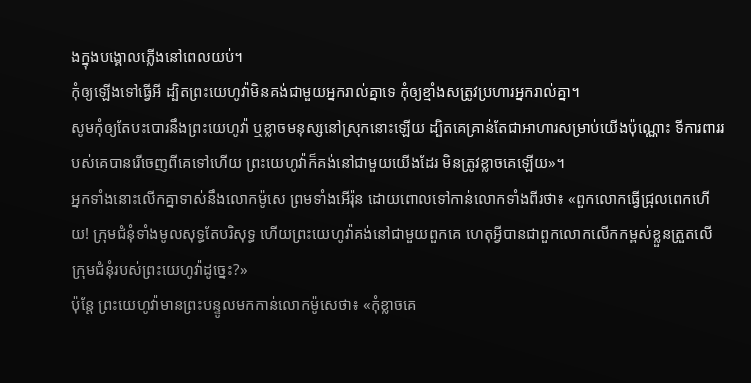ងក្នុងបង្គោលភ្លើងនៅពេលយប់។
កុំឲ្យឡើងទៅធ្វើអី ដ្បិតព្រះយេហូវ៉ាមិនគង់ជាមួយអ្នករាល់គ្នាទេ កុំឲ្យខ្មាំងសត្រូវប្រហារអ្នករាល់គ្នា។
សូមកុំឲ្យតែបះបោរនឹងព្រះយេហូវ៉ា ឬខ្លាចមនុស្សនៅស្រុកនោះឡើយ ដ្បិតគេគ្រាន់តែជាអាហារសម្រាប់យើងប៉ុណ្ណោះ ទីការពាររបស់គេបានរើចេញពីគេទៅហើយ ព្រះយេហូវ៉ាក៏គង់នៅជាមួយយើងដែរ មិនត្រូវខ្លាចគេឡើយ»។
អ្នកទាំងនោះលើកគ្នាទាស់នឹងលោកម៉ូសេ ព្រមទាំងអើរ៉ុន ដោយពោលទៅកាន់លោកទាំងពីរថា៖ «ពួកលោកធ្វើជ្រុលពេកហើយ! ក្រុមជំនុំទាំងមូលសុទ្ធតែបរិសុទ្ធ ហើយព្រះយេហូវ៉ាគង់នៅជាមួយពួកគេ ហេតុអ្វីបានជាពួកលោកលើកកម្ពស់ខ្លួនត្រួតលើក្រុមជំនុំរបស់ព្រះយេហូវ៉ាដូច្នេះ?»
ប៉ុន្ដែ ព្រះយេហូវ៉ាមានព្រះបន្ទូលមកកាន់លោកម៉ូសេថា៖ «កុំខ្លាចគេ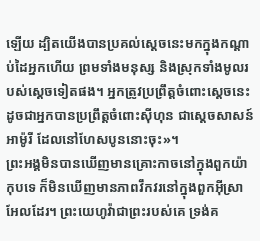ឡើយ ដ្បិតយើងបានប្រគល់ស្តេចនេះមកក្នុងកណ្ដាប់ដៃអ្នកហើយ ព្រមទាំងមនុស្ស និងស្រុកទាំងមូលរបស់ស្ដេចទៀតផង។ អ្នកត្រូវប្រព្រឹត្តចំពោះស្ដេចនេះ ដូចជាអ្នកបានប្រព្រឹត្តចំពោះស៊ីហុន ជាស្តេចសាសន៍អាម៉ូរី ដែលនៅហែសបូននោះចុះ»។
ព្រះអង្គមិនបានឃើញមានគ្រោះកាចនៅក្នុងពួកយ៉ាកុបទេ ក៏មិនឃើញមានភាពវឹកវរនៅក្នុងពួកអ៊ីស្រាអែលដែរ។ ព្រះយេហូវ៉ាជាព្រះរបស់គេ ទ្រង់គ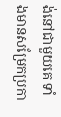ង់នៅជាមួយគេ ទាំងមានសម្រែកប្រកា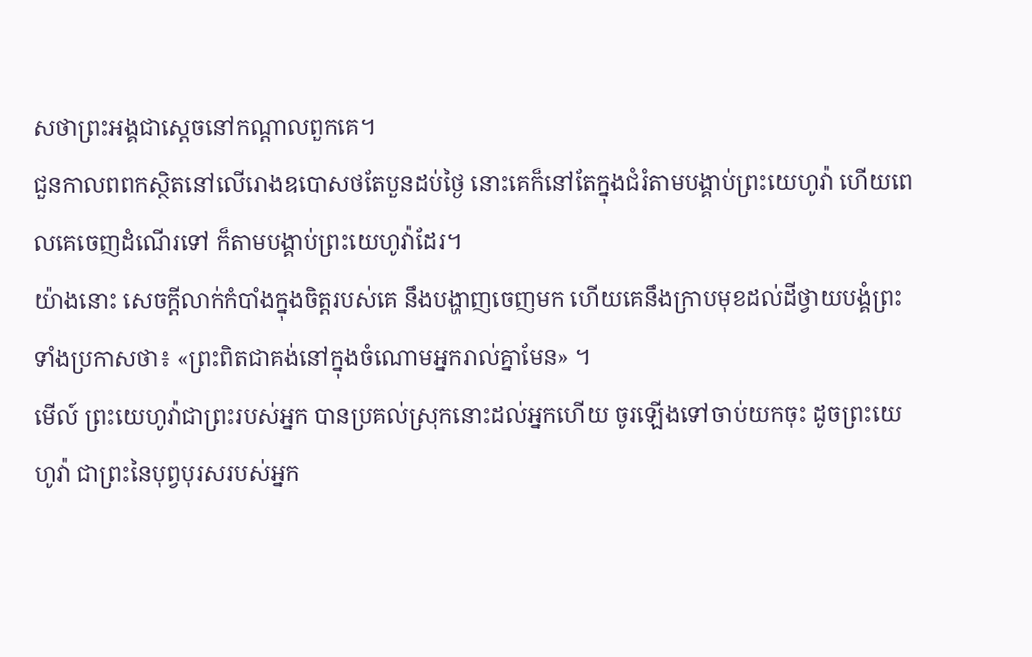សថាព្រះអង្គជាស្តេចនៅកណ្ដាលពួកគេ។
ជួនកាលពពកស្ថិតនៅលើរោងឧបោសថតែបួនដប់ថ្ងៃ នោះគេក៏នៅតែក្នុងជំរំតាមបង្គាប់ព្រះយេហូវ៉ា ហើយពេលគេចេញដំណើរទៅ ក៏តាមបង្គាប់ព្រះយេហូវ៉ាដែរ។
យ៉ាងនោះ សេចក្តីលាក់កំបាំងក្នុងចិត្តរបស់គេ នឹងបង្ហាញចេញមក ហើយគេនឹងក្រាបមុខដល់ដីថ្វាយបង្គំព្រះ ទាំងប្រកាសថា៖ «ព្រះពិតជាគង់នៅក្នុងចំណោមអ្នករាល់គ្នាមែន» ។
មើល៍ ព្រះយេហូវ៉ាជាព្រះរបស់អ្នក បានប្រគល់ស្រុកនោះដល់អ្នកហើយ ចូរឡើងទៅចាប់យកចុះ ដូចព្រះយេហូវ៉ា ជាព្រះនៃបុព្វបុរសរបស់អ្នក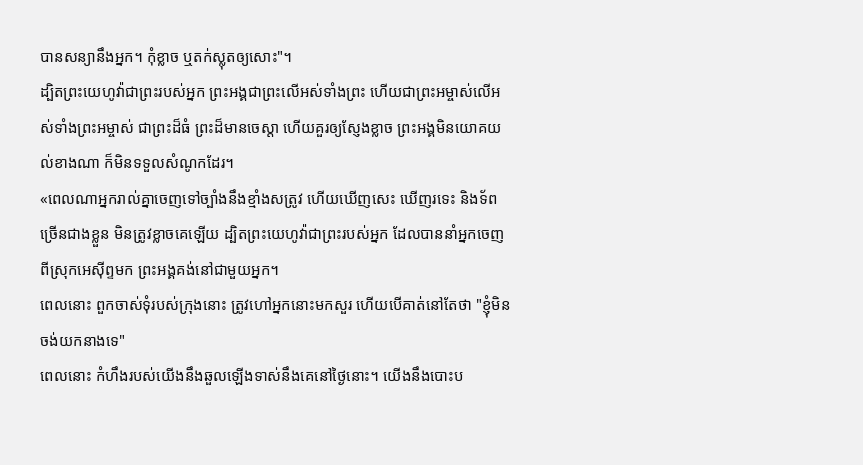បានសន្យានឹងអ្នក។ កុំខ្លាច ឬតក់ស្លុតឲ្យសោះ"។
ដ្បិតព្រះយេហូវ៉ាជាព្រះរបស់អ្នក ព្រះអង្គជាព្រះលើអស់ទាំងព្រះ ហើយជាព្រះអម្ចាស់លើអស់ទាំងព្រះអម្ចាស់ ជាព្រះដ៏ធំ ព្រះដ៏មានចេស្តា ហើយគួរឲ្យស្ញែងខ្លាច ព្រះអង្គមិនយោគយល់ខាងណា ក៏មិនទទួលសំណូកដែរ។
«ពេលណាអ្នករាល់គ្នាចេញទៅច្បាំងនឹងខ្មាំងសត្រូវ ហើយឃើញសេះ ឃើញរទេះ និងទ័ពច្រើនជាងខ្លួន មិនត្រូវខ្លាចគេឡើយ ដ្បិតព្រះយេហូវ៉ាជាព្រះរបស់អ្នក ដែលបាននាំអ្នកចេញពីស្រុកអេស៊ីព្ទមក ព្រះអង្គគង់នៅជាមួយអ្នក។
ពេលនោះ ពួកចាស់ទុំរបស់ក្រុងនោះ ត្រូវហៅអ្នកនោះមកសួរ ហើយបើគាត់នៅតែថា "ខ្ញុំមិនចង់យកនាងទេ"
ពេលនោះ កំហឹងរបស់យើងនឹងឆួលឡើងទាស់នឹងគេនៅថ្ងៃនោះ។ យើងនឹងបោះប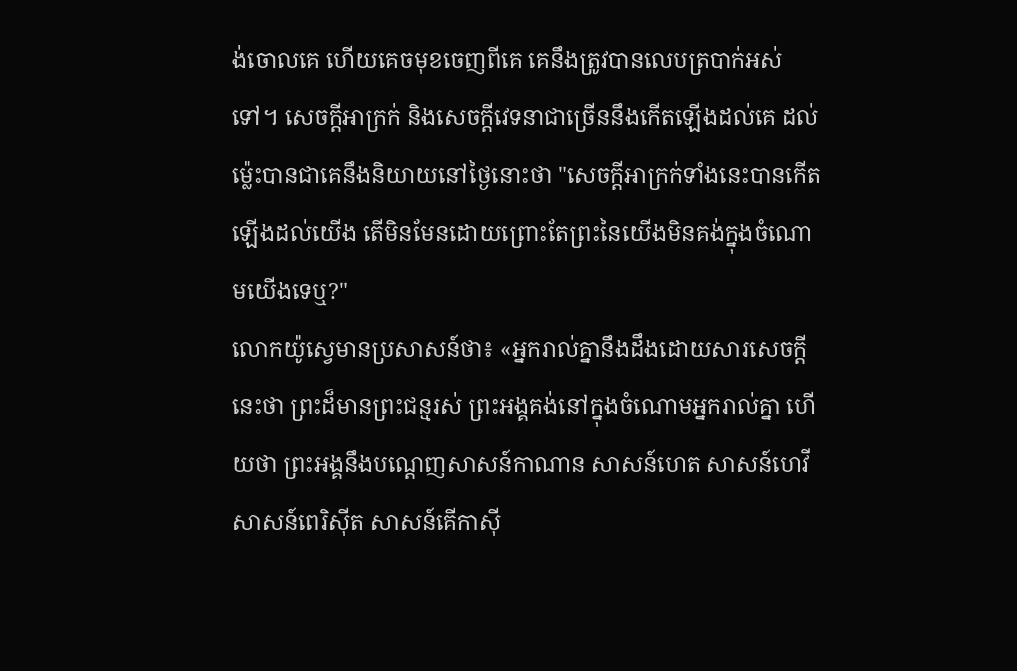ង់ចោលគេ ហើយគេចមុខចេញពីគេ គេនឹងត្រូវបានលេបត្របាក់អស់ទៅ។ សេចក្ដីអាក្រក់ និងសេចក្ដីវេទនាជាច្រើននឹងកើតឡើងដល់គេ ដល់ម៉្លេះបានជាគេនឹងនិយាយនៅថ្ងៃនោះថា "សេចក្ដីអាក្រក់ទាំងនេះបានកើតឡើងដល់យើង តើមិនមែនដោយព្រោះតែព្រះនៃយើងមិនគង់ក្នុងចំណោមយើងទេឬ?"
លោកយ៉ូស្វេមានប្រសាសន៍ថា៖ «អ្នករាល់គ្នានឹងដឹងដោយសារសេចក្ដីនេះថា ព្រះដ៏មានព្រះជន្មរស់ ព្រះអង្គគង់នៅក្នុងចំណោមអ្នករាល់គ្នា ហើយថា ព្រះអង្គនឹងបណ្តេញសាសន៍កាណាន សាសន៍ហេត សាសន៍ហេវី សាសន៍ពេរិស៊ីត សាសន៍គើកាស៊ី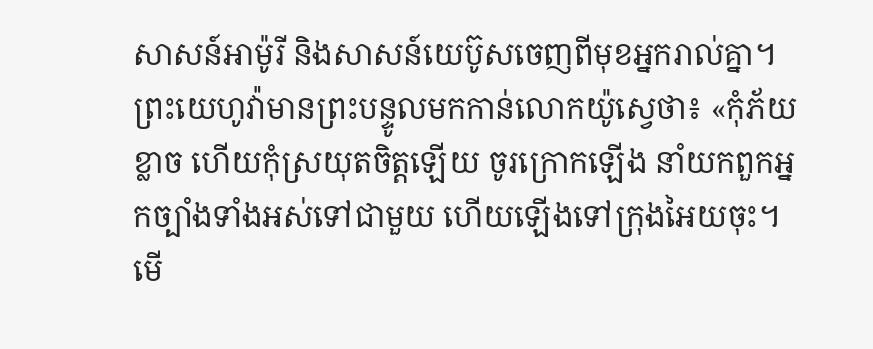សាសន៍អាម៉ូរី និងសាសន៍យេប៊ូសចេញពីមុខអ្នករាល់គ្នា។
ព្រះយេហូវ៉ាមានព្រះបន្ទូលមកកាន់លោកយ៉ូស្វេថា៖ «កុំភ័យខ្លាច ហើយកុំស្រយុតចិត្តឡើយ ចូរក្រោកឡើង នាំយកពួកអ្នកច្បាំងទាំងអស់ទៅជាមួយ ហើយឡើងទៅក្រុងអៃយចុះ។ មើ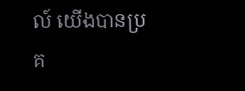ល៍ យើងបានប្រគ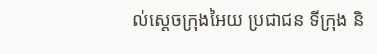ល់ស្តេចក្រុងអៃយ ប្រជាជន ទីក្រុង និ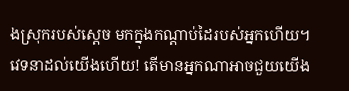ងស្រុករបស់ស្តេច មកក្នុងកណ្ដាប់ដៃរបស់អ្នកហើយ។
វេទនាដល់យើងហើយ! តើមានអ្នកណាអាចជួយយើង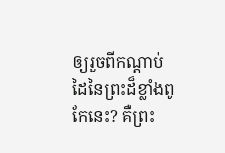ឲ្យរួចពីកណ្ដាប់ដៃនៃព្រះដ៏ខ្លាំងពូកែនេះ? គឺព្រះ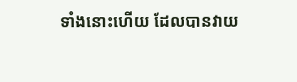ទាំងនោះហើយ ដែលបានវាយ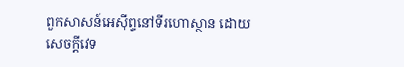ពួកសាសន៍អេស៊ីព្ទនៅទីរហោស្ថាន ដោយសេចក្ដីវេទ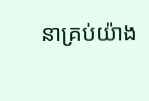នាគ្រប់យ៉ាង